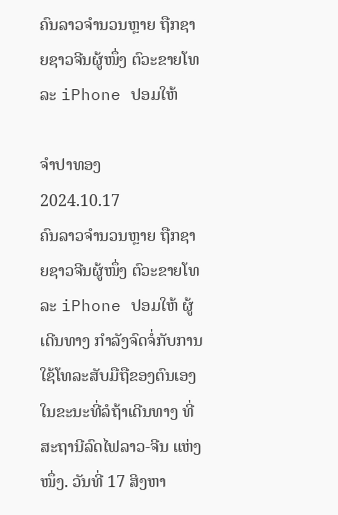ຄົນລາວຈຳນວນຫຼາຍ ຖືກຊາຍຊາວຈີນຜູ້ໜຶ່ງ ຕົວະຂາຍໂທລະ iPhone ປອມໃຫ້

ຈຳປາທອງ
2024.10.17
ຄົນລາວຈຳນວນຫຼາຍ ຖືກຊາຍຊາວຈີນຜູ້ໜຶ່ງ ຕົວະຂາຍໂທລະ iPhone ປອມໃຫ້ ຜູ້ເດີນທາງ ກຳລັງຈົດຈໍ່ກັບການໃຊ້ໂທລະສັບມືຖືຂອງຕົນເອງ ໃນຂະນະທີ່ລໍຖ້າເດີນທາງ ທີ່ສະຖານີລົດໄຟລາວ-ຈີນ ແຫ່ງໜຶ່ງ. ວັນທີ່ 17 ສິງຫາ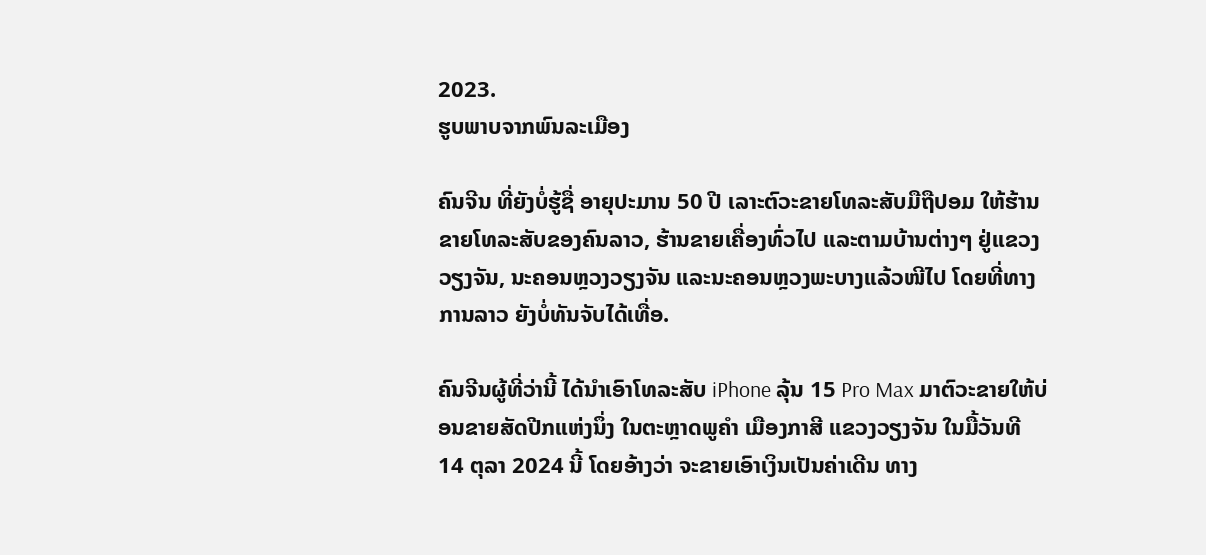2023.
ຮູບພາບຈາກພົນລະເມືອງ

ຄົນຈີນ ທີ່ຍັງບໍ່ຮູ້ຊື່ ອາຍຸປະມານ 50 ປີ ເລາະຕົວະຂາຍໂທລະສັບມືຖືປອມ ໃຫ້ຮ້ານຂາຍໂທລະສັບຂອງຄົນລາວ, ຮ້ານຂາຍເຄື່ອງທົ່ວໄປ ແລະຕາມບ້ານຕ່າງໆ ຢູ່ແຂວງວຽງຈັນ, ນະຄອນຫຼວງວຽງຈັນ ແລະນະຄອນຫຼວງພະບາງແລ້ວໜີໄປ ໂດຍທີ່ທາງການລາວ ຍັງບໍ່ທັນຈັບໄດ້ເທື່ອ.

ຄົນຈີນຜູ້ທີ່ວ່ານີ້ ໄດ້ນໍາເອົາໂທລະສັບ iPhone ລຸ້ນ 15 Pro Max ມາຕົວະຂາຍໃຫ້ບ່ອນຂາຍສັດປີກແຫ່ງນຶ່ງ ໃນຕະຫຼາດພູຄໍາ ເມືອງກາສີ ແຂວງວຽງຈັນ ໃນມື້ວັນທີ 14 ຕຸລາ 2024 ນີ້ ໂດຍອ້າງວ່າ ຈະຂາຍເອົາເງິນເປັນຄ່າເດີນ ທາງ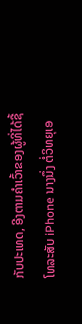ກັບປະເທດ, ອີງຕາມຄໍາເວົ້າຂອງຜູ້ທີ່ໄດ້ຊື້ ໂທລະສັບ iPhone ນາງນຶ່ງ ຕໍ່ວິທຍຸເອ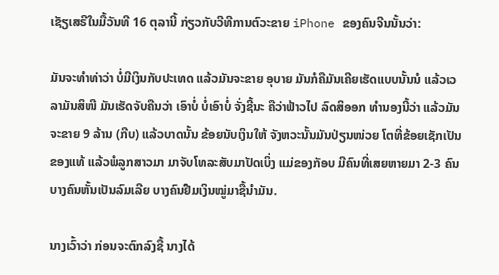ເຊັຽເສຣີໃນມື້ວັນທີ 16 ຕຸລານີ້ ກ່ຽວກັບວີທີການຕົວະຂາຍ iPhone ຂອງຄົນຈີນນັ້ນວ່າ:

ມັນຈະທໍາທ່າວ່າ ບໍ່ມີເງິນກັບປະເທດ ແລ້ວມັນຈະຂາຍ ອຸບາຍ ມັນກໍຄືມັນເຄີຍເຮັດແບບນັ້ນນໍ ແລ້ວເວລາມັນສິໜີ ມັນເຮັດຈັບຄືນວ່າ ເອົາບໍ່ ບໍ່ເອົາບໍ່ ຈັ່ງຊີ້ນະ ຄືວ່າຟ້າວໄປ ລົດສິອອກ ທໍານອງນີ້ວ່າ ແລ້ວມັນຈະຂາຍ 9 ລ້ານ (ກີບ) ແລ້ວບາດນັ້ນ ຂ້ອຍນັບເງິນໃຫ້ ຈັງຫວະນັ້ນມັນປ່ຽນໜ່ວຍ ໂຕທີ່ຂ້ອຍເຊັກເປັນຂອງແທ້ ແລ້ວພໍລູກສາວມາ ມາຈັບໂທລະສັບມາປັດເບິ່ງ ແມ່ຂອງກັອບ ມີຄົນທີ່ເສຍຫາຍມາ 2-3 ຄົນ ບາງຄົນຫັ້ນເປັນລົມເລີຍ ບາງຄົນຢືມເງິນໝູ່ມາຊື້ນໍາມັນ.

ນາງເວົ້າວ່າ ກ່ອນຈະຕົກລົງຊື້ ນາງໄດ້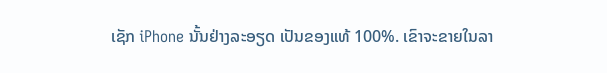ເຊັກ iPhone ນັ້ນຢ່າງລະອຽດ ເປັນຂອງແທ້ 100%. ເຂົາຈະຂາຍໃນລາ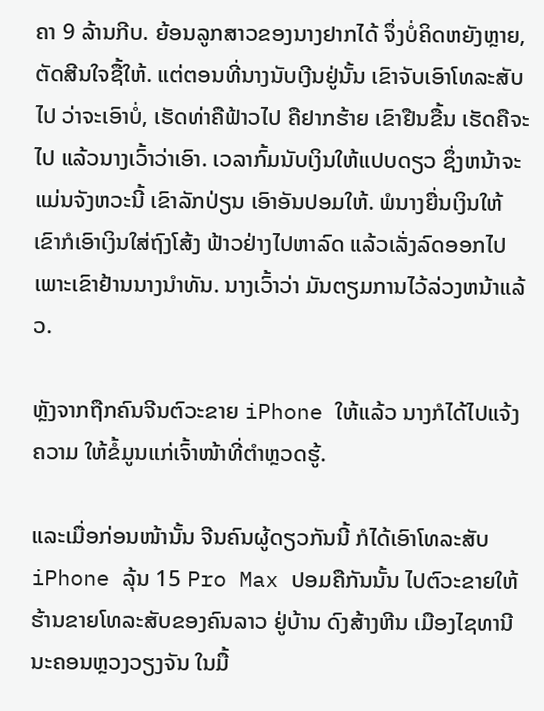ຄາ 9 ລ້ານກີບ. ຍ້ອນລູກສາວຂອງນາງຢາກໄດ້ ຈຶ່ງບໍ່ຄິດຫຍັງຫຼາຍ, ຕັດສີນໃຈຊື້ໃຫ້. ແຕ່ຕອນທີ່ນາງນັບເງີນຢູ່ນັ້ນ ເຂົາຈັບເອົາໂທລະສັບໄປ ວ່າຈະເອົາບໍ່, ເຮັດທ່າຄືຟ້າວໄປ ຄືຢາກຮ້າຍ ເຂົາຢືນຂື້ນ ເຮັດຄືຈະໄປ ແລ້ວນາງເວົ້າວ່າເອົາ. ເວລາກົ້ມນັບເງິນໃຫ້ແປບດຽວ ຊຶ່ງຫນ້າຈະແມ່ນຈັງຫວະນີ້ ເຂົາລັກປ່ຽນ ເອົາອັນປອມໃຫ້. ພໍນາງຍື່ນເງິນໃຫ້ ເຂົາກໍເອົາເງິນໃສ່ຖົງໂສ້ງ ຟ້າວຢ່າງໄປຫາລົດ ແລ້ວເລັ່ງລົດອອກໄປ ເພາະເຂົາຢ້ານນາງນໍາທັນ. ນາງເວົ້າວ່າ ມັນຕຽມການໄວ້ລ່ວງຫນ້າແລ້ວ.

ຫຼັງຈາກຖືກຄົນຈີນຕົວະຂາຍ iPhone ໃຫ້ແລ້ວ ນາງກໍໄດ້ໄປແຈ້ງຄວາມ ໃຫ້ຂໍ້ມູນແກ່ເຈົ້າໜ້າທີ່ຕໍາຫຼວດຮູ້.

ແລະເມື່ອກ່ອນໜ້ານັ້ນ ຈີນຄົນຜູ້ດຽວກັນນີ້ ກໍໄດ້ເອົາໂທລະສັບ iPhone ລຸ້ນ 15 Pro Max ປອມຄືກັນນັ້ນ ໄປຕົວະຂາຍໃຫ້ຮ້ານຂາຍໂທລະສັບຂອງຄົນລາວ ຢູ່ບ້ານ ດົງສ້າງຫີນ ເມືອງໄຊທານີ ນະຄອນຫຼວງວຽງຈັນ ໃນມື້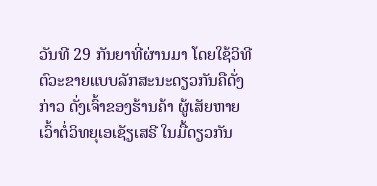ວັນທີ 29 ກັນຍາທີ່ຜ່ານມາ ໂດຍໃຊ້ວິທີຕົວະຂາຍແບບລັກສະນະດຽວກັນຄືດັ່ງກ່າວ ດັ່ງເຈົ້າຂອງຮ້ານຄ້າ ຜູ້ເສັຍຫາຍ ເວົ້າຕໍ່ວິທຍຸເອເຊັຽເສຣີ ໃນມື້ດຽວກັນ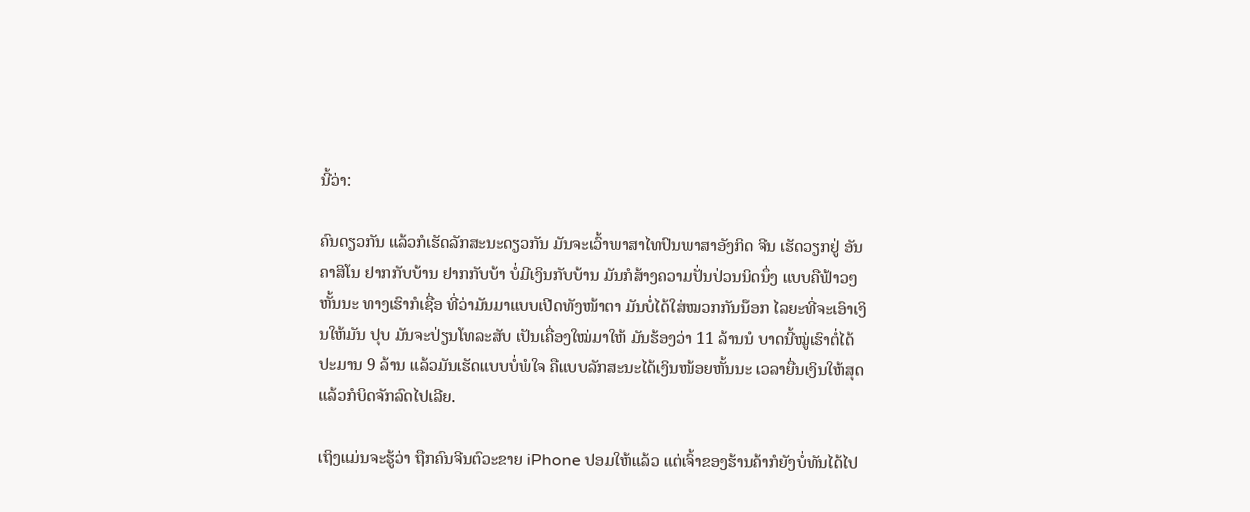ນີ້ວ່າ:

ຄົນດຽວກັນ ແລ້ວກໍເຮັດລັກສະນະດຽວກັນ ມັນຈະເວົ້າພາສາໄທປົນພາສາອັງກິດ ຈີນ ເຮັດວຽກຢູ່ ອັນ ຄາສິໂນ ຢາກກັບບ້ານ ຢາກກັບບ້າ ບໍ່ມີເງິນກັບບ້ານ ມັນກໍສ້າງຄວາມປັ່ນປ່ວນນິດນຶ່ງ ແບບຄືຟ້າວໆຫັ້ນນະ ທາງເຮົາກໍເຊື່ອ ທີ່ວ່າມັນມາແບບເປີດທັງໜ້າຕາ ມັນບໍ່ໄດ້ໃສ່ໝວກກັນນ໊ອກ ໄລຍະທີ່ຈະເອົາເງິນໃຫ້ມັນ ປຸບ ມັນຈະປ່ຽນໂທລະສັບ ເປັນເຄື່ອງໃໝ່ມາໃຫ້ ມັນຮ້ອງວ່າ 11 ລ້ານນໍ ບາດນີ້ໝູ່ເຮົາຕໍ່ໄດ້ປະມານ 9 ລ້ານ ແລ້ວມັນເຮັດແບບບໍ່ພໍໃຈ ຄືແບບລັກສະນະໄດ້ເງິນໜ້ອຍຫັ້ນນະ ເວລາຍື່ນເງິນໃຫ້ສຸດ ແລ້ວກໍບິດຈັກລົດໄປເລີຍ.

ເຖິງແມ່ນຈະຮູ້ວ່າ ຖືກຄົນຈີນຕົວະຂາຍ iPhone ປອມໃຫ້ແລ້ວ ແຕ່ເຈົ້າຂອງຮ້ານຄ້າກໍຍັງບໍ່ທັນໄດ້ໄປ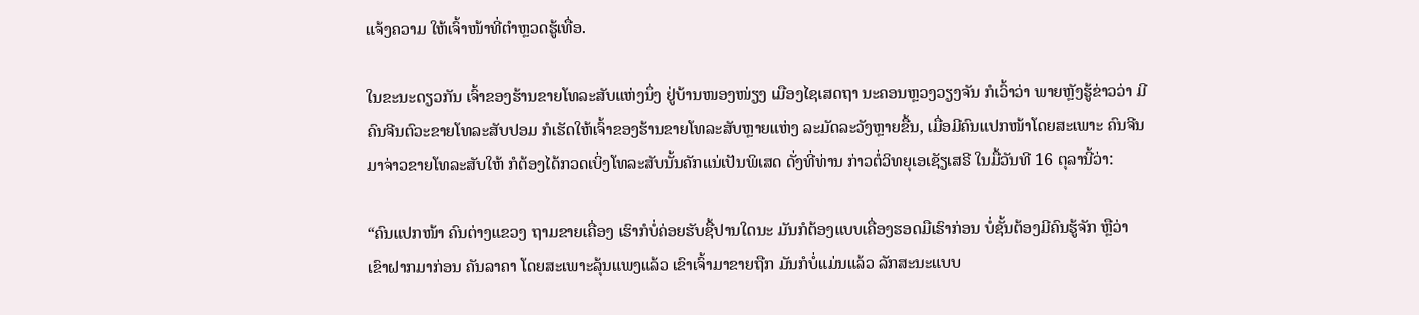ແຈ້ງຄວາມ ໃຫ້ເຈົ້າໜ້າທີ່ຕໍາຫຼວດຮູ້ເທື່ອ.

ໃນຂະນະດຽວກັນ ເຈົ້າຂອງຮ້ານຂາຍໂທລະສັບແຫ່ງນຶ່ງ ຢູ່ບ້ານໜອງໜ່ຽງ ເມືອງໄຊເສດຖາ ນະຄອນຫຼວງວຽງຈັນ ກໍເວົ້າວ່າ ພາຍຫຼັງຮູ້ຂ່າວວ່າ ມີຄົນຈີນຕົວະຂາຍໂທລະສັບປອມ ກໍເຮັດໃຫ້ເຈົ້າຂອງຮ້ານຂາຍໂທລະສັບຫຼາຍແຫ່ງ ລະມັດລະວັງຫຼາຍຂື້ນ, ເມື່ອມີຄົນແປກໜ້າໂດຍສະເພາະ ຄົນຈີນມາຈ່າວຂາຍໂທລະສັບໃຫ້ ກໍຕ້ອງໄດ້ກວດເບິ່ງໂທລະສັບນັ້ນຄັກແນ່ເປັນພິເສດ ດັ່ງທີ່ທ່ານ ກ່າວຕໍ່ວິທຍຸເອເຊັຽເສຣີ ໃນມື້ວັນທີ 16 ຕຸລານີ້ວ່າ:

“ຄົນແປກໜ້າ ຄົນຕ່າງແຂວງ ຖາມຂາຍເຄື່ອງ ເຮົາກໍບໍ່ຄ່ອຍຮັບຊື້ປານໃດນະ ມັນກໍຕ້ອງແບບເຄື່ອງຮອດມືເຮົາກ່ອນ ບໍ່ຊັ້ນຕ້ອງມີຄົນຮູ້ຈັກ ຫຼືວ່າ ເຂົາຝາກມາກ່ອນ ຄັນລາຄາ ໂດຍສະເພາະລຸ້ນແພງແລ້ວ ເຂົາເຈົ້າມາຂາຍຖືກ ມັນກໍບໍ່ແມ່ນແລ້ວ ລັກສະນະແບບ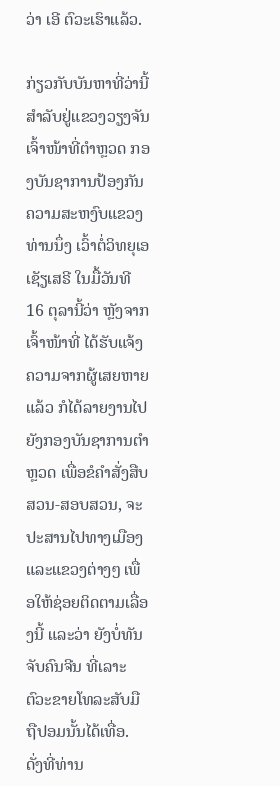ວ່າ ເອີ ຕົວະເຮົາແລ້ວ.

ກ່ຽວກັບບັນຫາທີ່ວ່ານີ້ ສໍາລັບຢູ່ແຂວງວຽງຈັນ ເຈົ້າໜ້າທີ່ຕໍາຫຼວດ ກອງບັນຊາການປ້ອງກັນຄວາມສະຫງົບແຂວງທ່ານນຶ່ງ ເວົ້າຕໍ່ວິທຍຸເອເຊັຽເສຣີ ໃນມື້ວັນທີ 16 ຕຸລານີ້ວ່າ ຫຼັງຈາກເຈົ້າໜ້າທີ່ ໄດ້ຮັບແຈ້ງຄວາມຈາກຜູ້ເສຍຫາຍແລ້ວ ກໍໄດ້ລາຍງານໄປຍັງກອງບັນຊາການຕໍາຫຼວດ ເພື່ອຂໍຄໍາສັ່ງສືບສວນ-ສອບສວນ, ຈະປະສານໄປທາງເມືອງ ແລະແຂວງຕ່າງໆ ເພື່ອໃຫ້ຊ່ອຍຕິດຕາມເລື່ອງນີ້ ແລະວ່າ ຍັງບໍ່ທັນຈັບຄົນຈີນ ທີ່ເລາະຕົວະຂາຍໂທລະສັບມືຖືປອມນັ້ນໄດ້ເທື່ອ. ດັ່ງທີ່ທ່ານ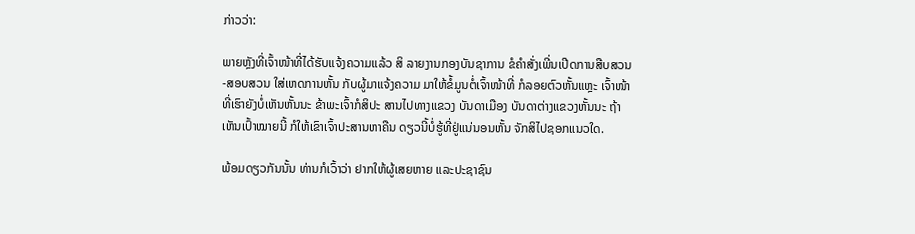ກ່າວວ່າ:

ພາຍຫຼັງທີ່ເຈົ້າໜ້າທີ່ໄດ້ຮັບແຈ້ງຄວາມແລ້ວ ສິ ລາຍງານກອງບັນຊາການ ຂໍຄໍາສັ່ງເພີ່ນເປີດການສືບສວນ-ສອບສວນ ໃສ່ເຫດການຫັ້ນ ກັບຜູ້ມາແຈ້ງຄວາມ ມາໃຫ້ຂໍ້ມູນຕໍ່ເຈົ້າໜ້າທີ່ ກໍລອຍຕົວຫັ້ນແຫຼະ ເຈົ້າໜ້າທີ່ເຮົາຍັງບໍ່ເຫັນຫັ້ນນະ ຂ້າພະເຈົ້າກໍສິປະ ສານໄປທາງແຂວງ ບັນດາເມືອງ ບັນດາຕ່າງແຂວງຫັ້ນນະ ຖ້າເຫັນເປົ້າໝາຍນີ້ ກໍໃຫ້ເຂົາເຈົ້າປະສານຫາຄືນ ດຽວນີ້ບໍ່ຮູ້ທີ່ຢູ່ແນ່ນອນຫັ້ນ ຈັກສິໄປຊອກແນວໃດ.

ພ້ອມດຽວກັນນັ້ນ ທ່ານກໍເວົ້າວ່າ ຢາກໃຫ້ຜູ້ເສຍຫາຍ ແລະປະຊາຊົນ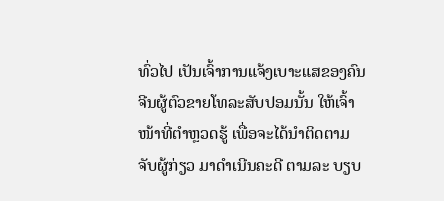ທົ່ວໄປ ເປັນເຈົ້າການແຈ້ງເບາະແສຂອງຄົນຈີນຜູ້ຕົວຂາຍໂທລະສັບປອມນັ້ນ ໃຫ້ເຈົ້າໜ້າທີ່ຕໍາຫຼວດຮູ້ ເພື່ອຈະໄດ້ນໍາຕິດຕາມຈັບຜູ້ກ່ຽວ ມາດໍາເນີນຄະດີ ຕາມລະ ບຽບ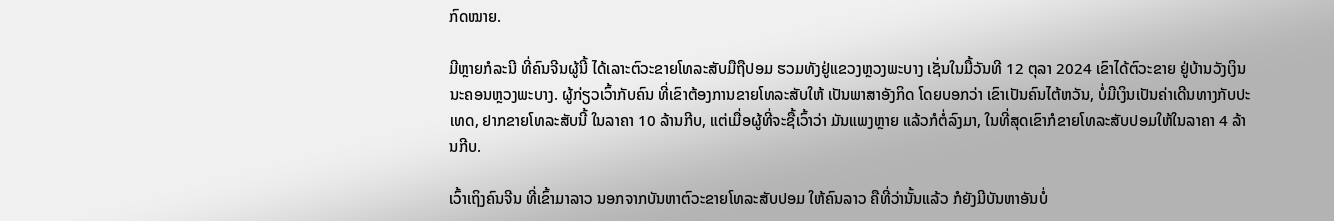ກົດໝາຍ.

ມີຫຼາຍກໍລະນີ ທີ່ຄົນຈີນຜູ້ນີ້ ໄດ້ເລາະຕົວະຂາຍໂທລະສັບມືຖືປອມ ຮວມທັງຢູ່ແຂວງຫຼວງພະບາງ ເຊັ່ນໃນມື້ວັນທີ 12 ຕຸລາ 2024 ເຂົາໄດ້ຕົວະຂາຍ ຢູ່ບ້ານວັງເງິນ ນະຄອນຫຼວງພະບາງ. ຜູ້ກ່ຽວເວົ້າກັບຄົນ ທີ່ເຂົາຕ້ອງການຂາຍໂທລະສັບໃຫ້ ເປັນພາສາອັງກິດ ໂດຍບອກວ່າ ເຂົາເປັນຄົນໄຕ້ຫວັນ, ບໍ່ມີເງິນເປັນຄ່າເດີນທາງກັບປະເທດ, ຢາກຂາຍໂທລະສັບນີ້ ໃນລາຄາ 10 ລ້ານກີບ, ແຕ່ເມື່ອຜູ້ທີ່ຈະຊື້ເວົ້າວ່າ ມັນແພງຫຼາຍ ແລ້ວກໍຕໍ່ລົງມາ, ໃນທີ່ສຸດເຂົາກໍຂາຍໂທລະສັບປອມໃຫ້ໃນລາຄາ 4 ລ້ານກີບ.

ເວົ້າເຖິງຄົນຈີນ ທີ່ເຂົ້າມາລາວ ນອກຈາກບັນຫາຕົວະຂາຍໂທລະສັບປອມ ໃຫ້ຄົນລາວ ຄືທີ່ວ່ານັ້ນແລ້ວ ກໍຍັງມີບັນຫາອັນບໍ່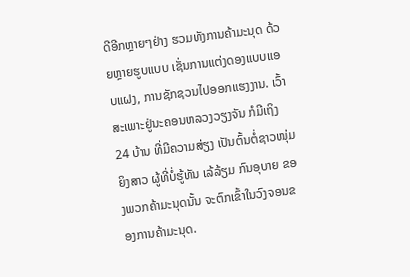ດີອີກຫຼາຍໆຢ່າງ ຮວມທັງການຄ້າມະນຸດ ດ້ວຍຫຼາຍຮູບແບບ ເຊັ່ນການແຕ່ງດອງແບບແອບແຝງ, ການຊັກຊວນໄປອອກແຮງງານ. ເວົ້າສະເພາະຢູ່ນະຄອນຫລວງວຽງຈັນ ກໍມີເຖິງ 24 ບ້ານ ທີ່ມີຄວາມສ່ຽງ ເປັນຕົ້ນຕໍ່ຊາວໜຸ່ມ ຍິງສາວ ຜູ້ທີ່ບໍ່ຮູ້ທັນ ເລ້ລ້ຽມ ກົນອຸບາຍ ຂອງພວກຄ້າມະນຸດນັ້ນ ຈະຕົກເຂົ້າໃນວົງຈອນຂອງການຄ້າມະນຸດ.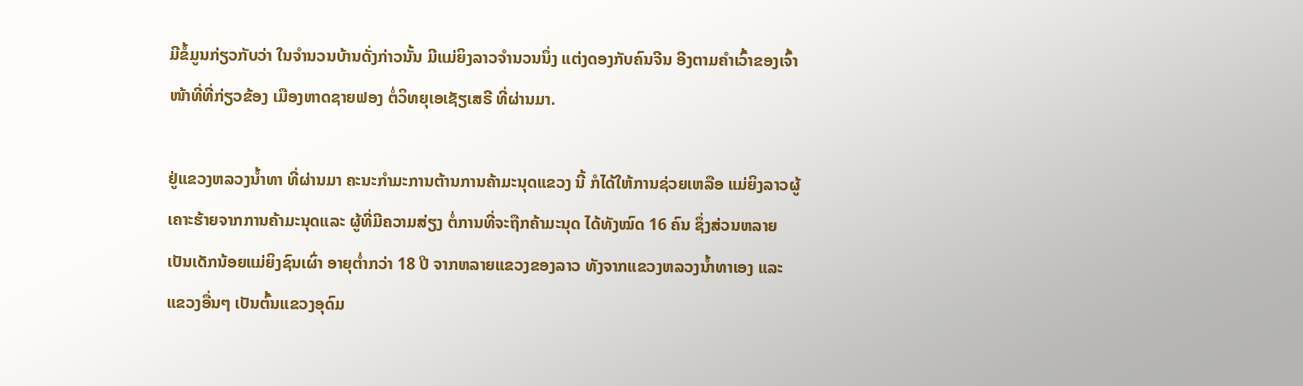ມີຂໍ້ມູນກ່ຽວກັບວ່າ ໃນຈໍານວນບ້ານດັ່ງກ່າວນັ້ນ ມີແມ່ຍິງລາວຈໍານວນນຶ່ງ ແຕ່ງດອງກັບຄົນຈີນ ອີງຕາມຄໍາເວົ້າຂອງເຈົ້າໜ້າທີ່ທີ່ກ່ຽວຂ້ອງ ເມືອງຫາດຊາຍຟອງ ຕໍ່ວິທຍຸເອເຊັຽເສຣີ ທີ່ຜ່ານມາ.

ຢູ່ແຂວງຫລວງນໍ້າທາ ທີ່ຜ່ານມາ ຄະນະກໍາມະການຕ້ານການຄ້າມະນຸດແຂວງ ນີ້ ກໍໄດ້ໃຫ້ການຊ່ວຍເຫລືອ ແມ່ຍິງລາວຜູ້ເຄາະຮ້າຍຈາກການຄ້າມະນຸດແລະ ຜູ້ທີ່ມີຄວາມສ່ຽງ ຕໍ່ການທີ່ຈະຖືກຄ້າມະນຸດ ໄດ້ທັງໝົດ 16 ຄົນ ຊຶ່ງສ່ວນຫລາຍເປັນເດັກນ້ອຍແມ່ຍິງຊົນເຜົ່າ ອາຍຸຕໍ່າກວ່າ 18 ປີ ຈາກຫລາຍແຂວງຂອງລາວ ທັງຈາກແຂວງຫລວງນໍ້າທາເອງ ແລະແຂວງອື່ນໆ ເປັນຕົ້ນແຂວງອຸດົມ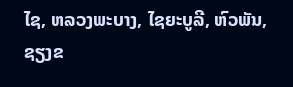ໄຊ, ຫລວງພະບາງ, ໄຊຍະບູລີ, ຫົວພັນ, ຊຽງຂ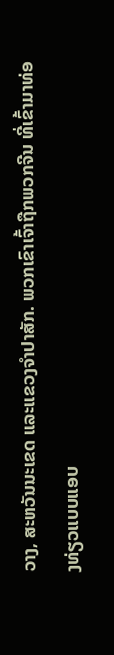ວາງ, ສະຫວັນນະເຂດ ແລະແຂວງຈໍາປາສັກ. ພວກເຂົາເຈົ້າຖືກພວກຈີນ ທີ່ເຂົ້າມາທ່ອງທ່ຽວແບບແອບ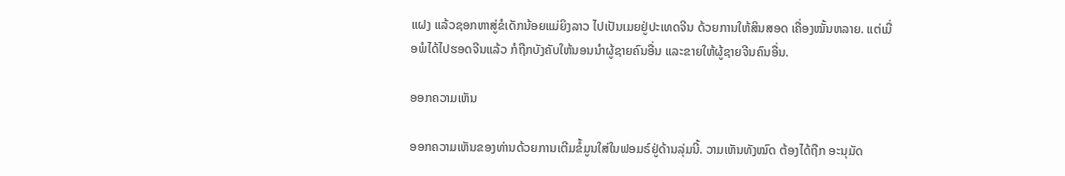ແຝງ ແລ້ວຊອກຫາສູ່ຂໍເດັກນ້ອຍແມ່ຍິງລາວ ໄປເປັນເມຍຢູ່ປະເທດຈີນ ດ້ວຍການໃຫ້ສິນສອດ ເຄື່ອງໝັ້ນຫລາຍ. ແຕ່ເມື່ອພໍໄດ້ໄປຮອດຈີນແລ້ວ ກໍຖືກບັງຄັບໃຫ້ນອນນໍາຜູ້ຊາຍຄົນອື່ນ ແລະຂາຍໃຫ້ຜູ້ຊາຍຈີນຄົນອື່ນ.

ອອກຄວາມເຫັນ

ອອກຄວາມເຫັນຂອງທ່ານດ້ວຍການເຕີມຂໍ້ມູນໃສ່ໃນຟອມຣ໌ຢູ່ດ້ານລຸ່ມນີ້. ວາມເຫັນທັງໝົດ ຕ້ອງໄດ້ຖືກ ອະນຸມັດ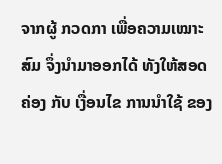ຈາກຜູ້ ກວດກາ ເພື່ອຄວາມເໝາະສົມ ຈຶ່ງນໍາມາອອກໄດ້ ທັງໃຫ້ສອດຄ່ອງ ກັບ ເງື່ອນໄຂ ການນຳໃຊ້ ຂອງ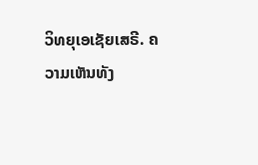ວິທຍຸເອເຊັຍເສຣີ. ຄວາມເຫັນທັງ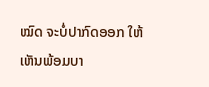ໝົດ ຈະບໍ່ປາກົດອອກ ໃຫ້ເຫັນພ້ອມບາ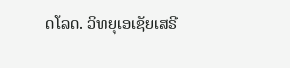ດໂລດ. ວິທຍຸເອເຊັຍເສຣີ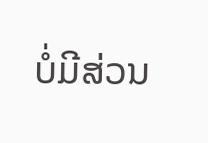ບໍ່ມີສ່ວນ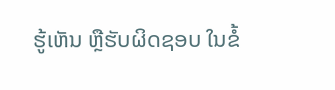ຮູ້ເຫັນ ຫຼືຮັບຜິດຊອບ ໃນຂໍ້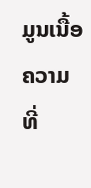ມູນເນື້ອຄວາມ ທີ່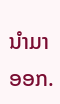ນໍາມາອອກ.